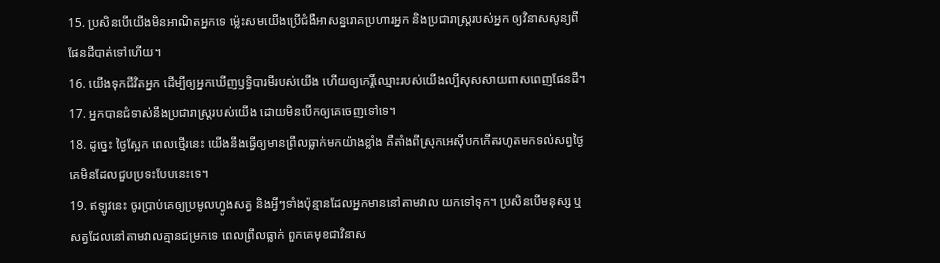15. ប្រសិនបើយើងមិនអាណិតអ្នកទេ ម៉្លេះសមយើងប្រើជំងឺអាសន្នរោគប្រហារអ្នក និងប្រជារាស្ត្ររបស់អ្នក ឲ្យវិនាសសូន្យពីផែនដីបាត់ទៅហើយ។
16. យើងទុកជីវិតអ្នក ដើម្បីឲ្យអ្នកឃើញឫទ្ធិបារមីរបស់យើង ហើយឲ្យកេរ្តិ៍ឈ្មោះរបស់យើងល្បីសុសសាយពាសពេញផែនដី។
17. អ្នកបានជំទាស់នឹងប្រជារាស្ត្ររបស់យើង ដោយមិនបើកឲ្យគេចេញទៅទេ។
18. ដូច្នេះ ថ្ងៃស្អែក ពេលថ្មើរនេះ យើងនឹងធ្វើឲ្យមានព្រឹលធ្លាក់មកយ៉ាងខ្លាំង គឺតាំងពីស្រុកអេស៊ីបកកើតរហូតមកទល់សព្វថ្ងៃ គេមិនដែលជួបប្រទះបែបនេះទេ។
19. ឥឡូវនេះ ចូរប្រាប់គេឲ្យប្រមូលហ្វូងសត្វ និងអ្វីៗទាំងប៉ុន្មានដែលអ្នកមាននៅតាមវាល យកទៅទុក។ ប្រសិនបើមនុស្ស ឬសត្វដែលនៅតាមវាលគ្មានជម្រកទេ ពេលព្រឹលធ្លាក់ ពួកគេមុខជាវិនាស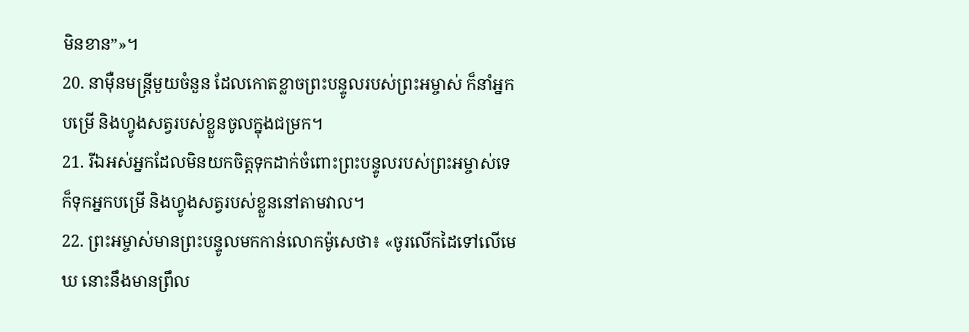មិនខាន”»។
20. នាម៉ឺនមន្ត្រីមួយចំនួន ដែលកោតខ្លាចព្រះបន្ទូលរបស់ព្រះអម្ចាស់ ក៏នាំអ្នកបម្រើ និងហ្វូងសត្វរបស់ខ្លួនចូលក្នុងជម្រក។
21. រីឯអស់អ្នកដែលមិនយកចិត្តទុកដាក់ចំពោះព្រះបន្ទូលរបស់ព្រះអម្ចាស់ទេ ក៏ទុកអ្នកបម្រើ និងហ្វូងសត្វរបស់ខ្លួននៅតាមវាល។
22. ព្រះអម្ចាស់មានព្រះបន្ទូលមកកាន់លោកម៉ូសេថា៖ «ចូរលើកដៃទៅលើមេឃ នោះនឹងមានព្រឹល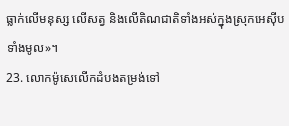ធ្លាក់លើមនុស្ស លើសត្វ និងលើតិណជាតិទាំងអស់ក្នុងស្រុកអេស៊ីបទាំងមូល»។
23. លោកម៉ូសេលើកដំបងតម្រង់ទៅ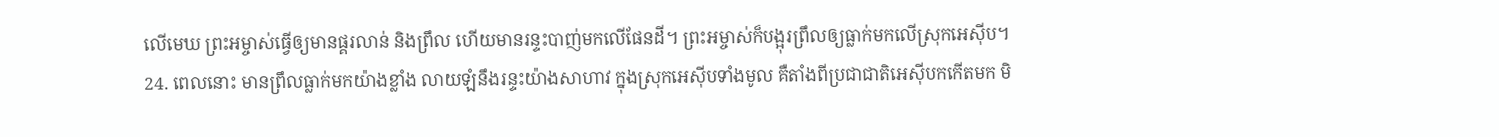លើមេឃ ព្រះអម្ចាស់ធ្វើឲ្យមានផ្គរលាន់ និងព្រឹល ហើយមានរន្ទះបាញ់មកលើផែនដី។ ព្រះអម្ចាស់ក៏បង្អុរព្រឹលឲ្យធ្លាក់មកលើស្រុកអេស៊ីប។
24. ពេលនោះ មានព្រឹលធ្លាក់មកយ៉ាងខ្លាំង លាយឡំនឹងរន្ទះយ៉ាងសាហាវ ក្នុងស្រុកអេស៊ីបទាំងមូល គឺតាំងពីប្រជាជាតិអេស៊ីបកកើតមក មិ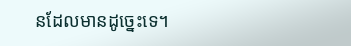នដែលមានដូច្នេះទេ។